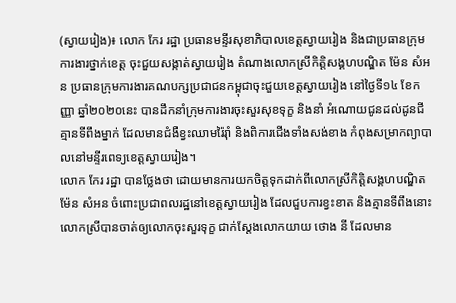(ស្វាយរៀង)៖ លោក កែរ រដ្ឋា ប្រធានមន្ទីរសុខាភិបាលខេត្តស្វាយរៀង និងជាប្រធានក្រុមការងារថ្នាក់ខេត្ត ចុះជួយសង្កាត់ស្វាយរៀង តំណាងលោកស្រីកិត្តិសង្គហបណ្ឌិត ម៉ែន សំអន ប្រធានក្រុមការងារគណបក្សប្រជាជនកម្ពុជាចុះជួយខេត្តស្វាយរៀង នៅថ្ងៃទី១៤ ខែកញ្ញា ឆ្នាំ២០២០នេះ បានដឹកនាំក្រុមការងារចុះសួរសុខទុក្ខ និងនាំ អំណោយជូនដល់ដូនជីគ្មានទីពឹងម្នាក់ ដែលមានជំងឺខ្វះឈាមរ៉ៃរ៉ាំ និងពិការជើងទាំងសង់ខាង កំពុងសម្រាកព្យាបាលនៅមន្ទីរពេទ្យខេត្តស្វាយរៀង។
លោក កែរ រដ្ឋា បានថ្លែងថា ដោយមានការយកចិត្តទុកដាក់ពីលោកស្រីកិត្តិសង្គហបណ្ឌិត ម៉ែន សំអន ចំពោះប្រជាពលរដ្ឋនៅខេត្តស្វាយរៀង ដែលជួបការខ្វះខាត និងគ្មានទីពឹងនោះ លោកស្រីបានចាត់ឲ្យលោកចុះសួរទុក្ខ ជាក់ស្តែងលោកយាយ ថោង នី ដែលមាន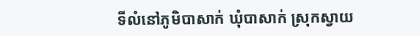ទីលំនៅភូមិបាសាក់ ឃុំបាសាក់ ស្រុកស្វាយ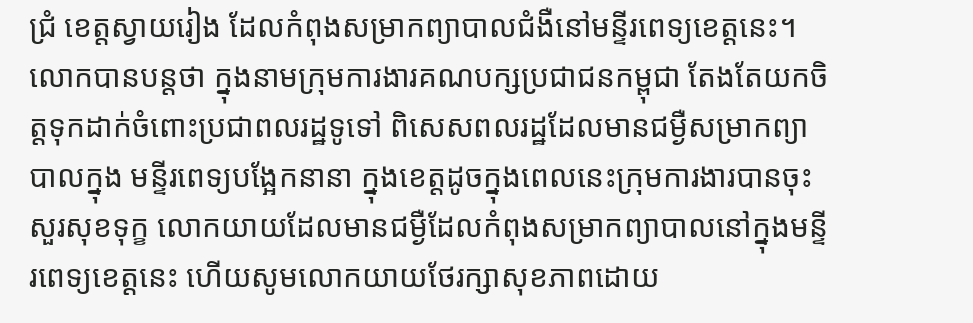ជ្រំ ខេត្តស្វាយរៀង ដែលកំពុងសម្រាកព្យាបាលជំងឺនៅមន្ទីរពេទ្យខេត្តនេះ។
លោកបានបន្តថា ក្នុងនាមក្រុមការងារគណបក្សប្រជាជនកម្ពុជា តែងតែយកចិត្តទុកដាក់ចំពោះប្រជាពលរដ្ឋទូទៅ ពិសេសពលរដ្ឋដែលមានជម្ងឺសម្រាកព្យាបាលក្នុង មន្ទីរពេទ្យបង្អែកនានា ក្នុងខេត្តដូចក្នុងពេលនេះក្រុមការងារបានចុះសួរសុខទុក្ខ លោកយាយដែលមានជម្ងឺដែលកំពុងសម្រាកព្យាបាលនៅក្នុងមន្ទីរពេទ្យខេត្តនេះ ហើយសូមលោកយាយថែរក្សាសុខភាពដោយ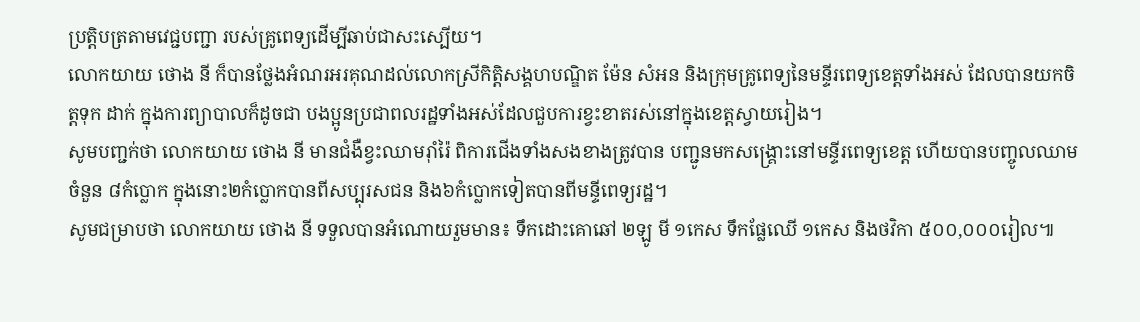ប្រត្តិបត្រតាមវេជ្ជបញ្ជា របស់គ្រូពេទ្យដើម្បីឆាប់ជាសះស្បើយ។
លោកយាយ ថោង នី ក៏បានថ្លែងអំណរអរគុណដល់លោកស្រីកិត្តិសង្គហបណ្ឌិត ម៉ែន សំអន និងក្រុមគ្រូពេទ្យនៃមន្ទីរពេទ្យខេត្តទាំងអស់ ដែលបានយកចិត្តទុក ដាក់ ក្នុងការព្យាបាលក៏ដូចជា បងប្អូនប្រជាពលរដ្ឋទាំងអស់ដែលជួបការខ្វះខាតរស់នៅក្នុងខេត្តស្វាយរៀង។
សូមបញ្ជក់ថា លោកយាយ ថោង នី មានជំងឺខ្វះឈាមរ៉ាំរ៉ៃ ពិការជើងទាំងសងខាងត្រូវបាន បញ្ជូនមកសង្គ្រោះនៅមន្ទីរពេទ្យខេត្ត ហើយបានបញ្ចូលឈាមចំនួន ៨កំប្លោក ក្នុងនោះ២កំប្លោកបានពីសប្បុរសជន និង៦កំប្លោកទៀតបានពីមន្ទីពេទ្យរដ្ឋ។
សូមជម្រាបថា លោកយាយ ថោង នី ទទួលបានអំណោយរួមមាន៖ ទឹកដោះគោឆៅ ២ឡូ មី ១កេស ទឹកផ្លែឈើ ១កេស និងថវិកា ៥០០,០០០រៀល៕